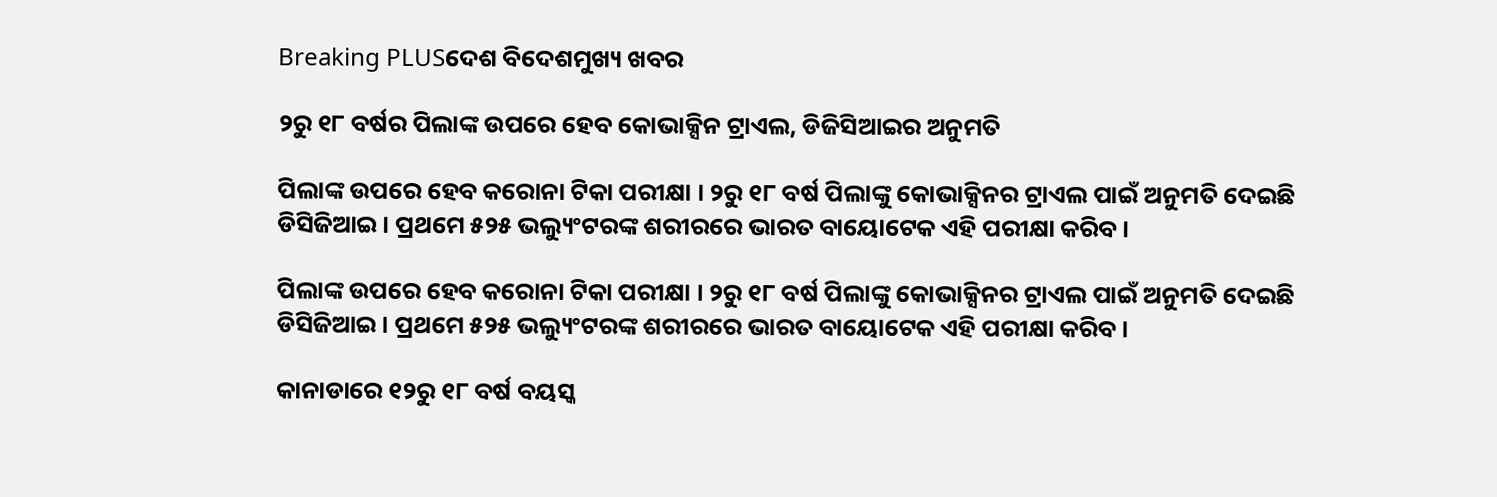Breaking PLUSଦେଶ ବିଦେଶମୁଖ୍ୟ ଖବର

୨ରୁ ୧୮ ବର୍ଷର ପିଲାଙ୍କ ଉପରେ ହେବ କୋଭାକ୍ସିନ ଟ୍ରାଏଲ, ଡିଜିସିଆଇର ଅନୁମତି

ପିଲାଙ୍କ ଉପରେ ହେବ କରୋନା ଟିକା ପରୀକ୍ଷା । ୨ରୁ ୧୮ ବର୍ଷ ପିଲାଙ୍କୁ କୋଭାକ୍ସିନର ଟ୍ରାଏଲ ପାଇଁ ଅନୁମତି ଦେଇଛି ଡିସିଜିଆଇ । ପ୍ରଥମେ ୫୨୫ ଭଲ୍ୟୁଂଟରଙ୍କ ଶରୀରରେ ଭାରତ ବାୟୋଟେକ ଏହି ପରୀକ୍ଷା କରିବ ।

ପିଲାଙ୍କ ଉପରେ ହେବ କରୋନା ଟିକା ପରୀକ୍ଷା । ୨ରୁ ୧୮ ବର୍ଷ ପିଲାଙ୍କୁ କୋଭାକ୍ସିନର ଟ୍ରାଏଲ ପାଇଁ ଅନୁମତି ଦେଇଛି ଡିସିଜିଆଇ । ପ୍ରଥମେ ୫୨୫ ଭଲ୍ୟୁଂଟରଙ୍କ ଶରୀରରେ ଭାରତ ବାୟୋଟେକ ଏହି ପରୀକ୍ଷା କରିବ ।

କାନାଡାରେ ୧୨ରୁ ୧୮ ବର୍ଷ ବୟସ୍କ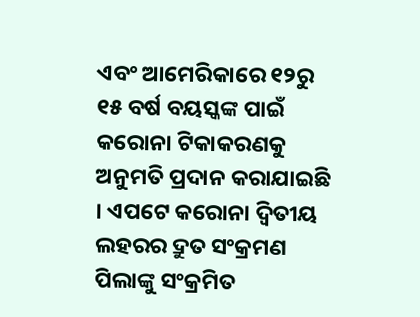ଏବଂ ଆମେରିକାରେ ୧୨ରୁ ୧୫ ବର୍ଷ ବୟସ୍କଙ୍କ ପାଇଁ କରୋନା ଟିକାକରଣକୁ ଅନୁମତି ପ୍ରଦାନ କରାଯାଇଛି । ଏପଟେ କରୋନା ଦ୍ୱିତୀୟ ଲହରର ଦ୍ରୁତ ସଂକ୍ରମଣ ପିଲାଙ୍କୁ ସଂକ୍ରମିତ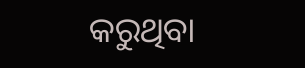କରୁଥିବା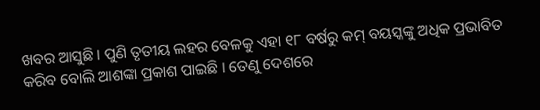ଖବର ଆସୁଛି । ପୁଣି ତୃତୀୟ ଲହର ବେଳକୁ ଏହା ୧୮ ବର୍ଷରୁ କମ୍ ବୟସ୍କଙ୍କୁ ଅଧିକ ପ୍ରଭାବିତ କରିବ ବୋଲି ଆଶଙ୍କା ପ୍ରକାଶ ପାଇଛି । ତେଣୁ ଦେଶରେ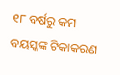୧୮ ବର୍ଷରୁ କମ ବୟସ୍କଙ୍କ ଟିକାକରଣ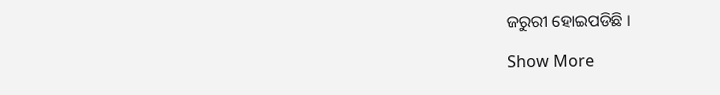ଜରୁରୀ ହୋଇପଡିଛି ।

Show More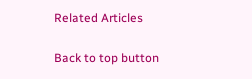Related Articles

Back to top button